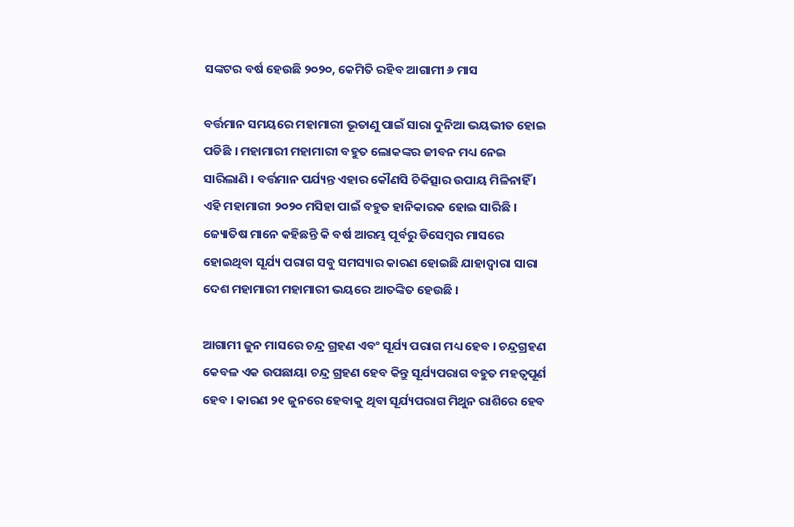ସଙ୍କଟର ବର୍ଷ ହେଉଛି ୨୦୨୦, କେମିତି ରହିବ ଆଗାମୀ ୬ ମାସ

ବର୍ତ୍ତମାନ ସମୟରେ ମହାମାରୀ ଭୂତାଣୁ ପାଇଁ ସାରା ଦୁନିଆ ଭୟଭୀତ ହୋଇ ପଡିଛି । ମହାମାରୀ ମହାମାରୀ ବହୁତ ଲୋକଙ୍କର ଜୀବନ ମଧ୍ୟ ନେଇ ସାରିଲାଣି । ବର୍ତ୍ତମାନ ପର୍ଯ୍ୟନ୍ତ ଏହାର କୌଣସି ଚିକିତ୍ସାର ଉପାୟ ମିଳିନାହିଁ । ଏହି ମହାମାରୀ ୨୦୨୦ ମସିହା ପାଇଁ ବହୁତ ହାନିକାରକ ହୋଇ ସାରିଛି । ଜ୍ୟୋତିଷ ମାନେ କହିଛନ୍ତି କି ବର୍ଷ ଆରମ୍ଭ ପୂର୍ବରୁ ଡିସେମ୍ବର ମାସରେ ହୋଇଥିବା ସୂର୍ଯ୍ୟ ପରାଗ ସବୁ ସମସ୍ୟାର କାରଣ ହୋଇଛି ଯାହାଦ୍ୱାରା ସାରା ଦେଶ ମହାମାରୀ ମହାମାରୀ ଭୟରେ ଆତଙ୍କିତ ହେଉଛି ।

ଆଗାମୀ ଜୁନ ମାସରେ ଚନ୍ଦ୍ର ଗ୍ରହଣ ଏବଂ ସୂର୍ଯ୍ୟ ପରାଗ ମଧ୍ୟ ହେବ । ଚନ୍ଦ୍ରଗ୍ରହଣ କେବଳ ଏକ ଉପଛାୟା ଚନ୍ଦ୍ର ଗ୍ରହଣ ହେବ କିନ୍ତୁ ସୂର୍ଯ୍ୟପରାଗ ବହୁତ ମହତ୍ଵପୂର୍ଣ ହେବ । କାରଣ ୨୧ ଜୁନରେ ହେବାକୁ ଥିବା ସୂର୍ଯ୍ୟପରାଗ ମିଥୁନ ରାଶିରେ ହେବ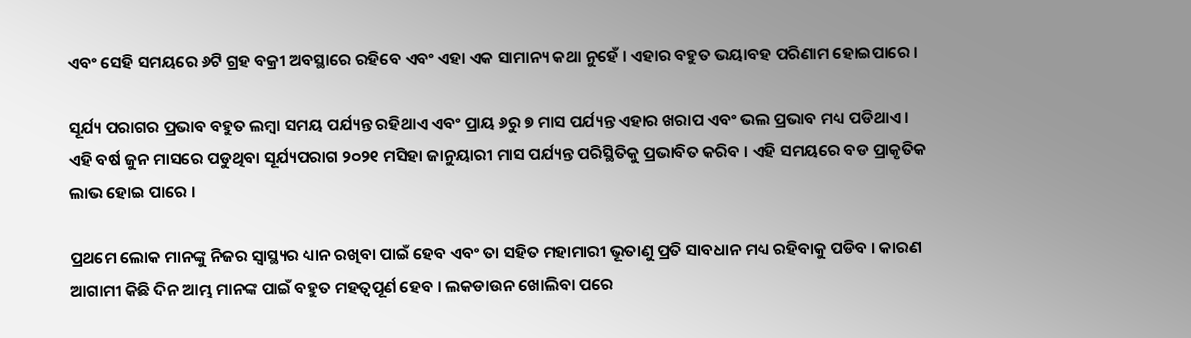ଏବଂ ସେହି ସମୟରେ ୬ଟି ଗ୍ରହ ବକ୍ରୀ ଅବସ୍ଥାରେ ରହିବେ ଏବଂ ଏହା ଏକ ସାମାନ୍ୟ କଥା ନୁହେଁ । ଏହାର ବହୁତ ଭୟାବହ ପରିଣାମ ହୋଇପାରେ ।

ସୂର୍ଯ୍ୟ ପରାଗର ପ୍ରଭାବ ବହୁତ ଲମ୍ବା ସମୟ ପର୍ଯ୍ୟନ୍ତ ରହିଥାଏ ଏବଂ ପ୍ରାୟ ୬ରୁ ୭ ମାସ ପର୍ଯ୍ୟନ୍ତ ଏହାର ଖରାପ ଏବଂ ଭଲ ପ୍ରଭାବ ମଧ୍ୟ ପଡିଥାଏ । ଏହି ବର୍ଷ ଜୁନ ମାସରେ ପଡୁଥିବା ସୂର୍ଯ୍ୟପରାଗ ୨୦୨୧ ମସିହା ଜାନୁୟାରୀ ମାସ ପର୍ଯ୍ୟନ୍ତ ପରିସ୍ଥିତିକୁ ପ୍ରଭାବିତ କରିବ । ଏହି ସମୟରେ ବଡ ପ୍ରାକୃତିକ ଲାଭ ହୋଇ ପାରେ ।

ପ୍ରଥମେ ଲୋକ ମାନଙ୍କୁ ନିଜର ସ୍ୱାସ୍ଥ୍ୟର ଧ୍ୟାନ ରଖିବା ପାଇଁ ହେବ ଏବଂ ତା ସହିତ ମହାମାରୀ ଭୂତାଣୁ ପ୍ରତି ସାବଧାନ ମଧ୍ୟ ରହିବାକୁ ପଡିବ । କାରଣ ଆଗାମୀ କିଛି ଦିନ ଆମ୍ଭ ମାନଙ୍କ ପାଇଁ ବହୁତ ମହତ୍ଵପୂର୍ଣ ହେବ । ଲକଡାଉନ ଖୋଲିବା ପରେ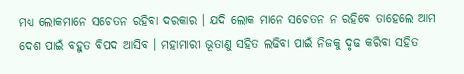ମଧ୍ୟ ଲୋକମାନେ ସଚେତନ ରହିବା ଦରକାର । ଯଦି ଲୋକ ମାନେ ସଚେତନ ନ ରହିବେ ତାହେଲେ ଆମ ଦେଶ ପାଇଁ ବହୁତ ବିପଦ ଆସିବ । ମହାମାରୀ ଭୂତାଣୁ ସହିତ ଲଢିବା ପାଇଁ ନିଜକୁ ଦୃଢ କରିବା ସହିତ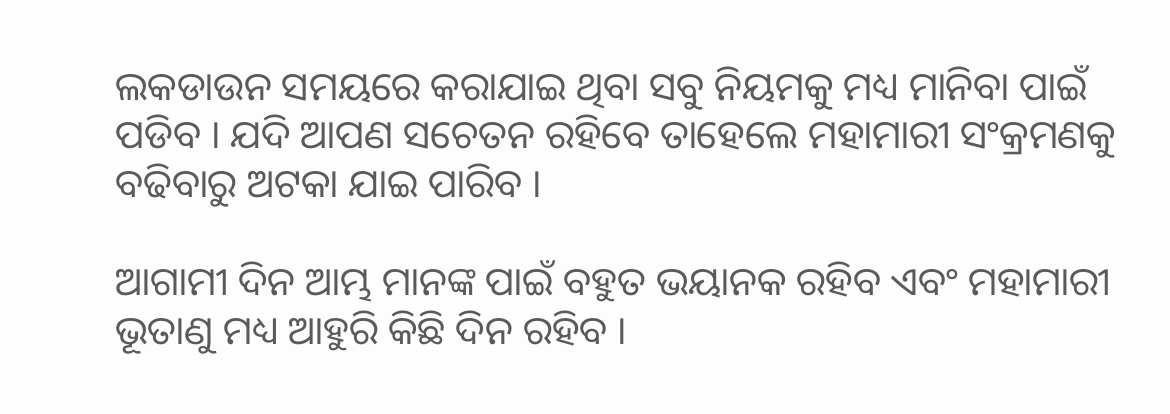ଲକଡାଉନ ସମୟରେ କରାଯାଇ ଥିବା ସବୁ ନିୟମକୁ ମଧ୍ୟ ମାନିବା ପାଇଁ ପଡିବ । ଯଦି ଆପଣ ସଚେତନ ରହିବେ ତାହେଲେ ମହାମାରୀ ସଂକ୍ରମଣକୁ ବଢିବାରୁ ଅଟକା ଯାଇ ପାରିବ ।

ଆଗାମୀ ଦିନ ଆମ୍ଭ ମାନଙ୍କ ପାଇଁ ବହୁତ ଭୟାନକ ରହିବ ଏବଂ ମହାମାରୀ ଭୂତାଣୁ ମଧ୍ୟ ଆହୁରି କିଛି ଦିନ ରହିବ ।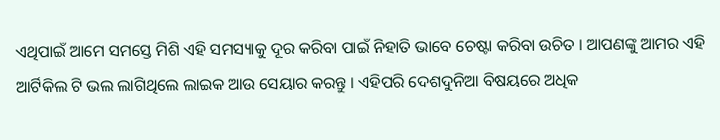ଏଥିପାଇଁ ଆମେ ସମସ୍ତେ ମିଶି ଏହି ସମସ୍ୟାକୁ ଦୂର କରିବା ପାଇଁ ନିହାତି ଭାବେ ଚେଷ୍ଟା କରିବା ଉଚିତ । ଆପଣଙ୍କୁ ଆମର ଏହି ଆର୍ଟିକିଲ ଟି ଭଲ ଲାଗିଥିଲେ ଲାଇକ ଆଉ ସେୟାର କରନ୍ତୁ । ଏହିପରି ଦେଶଦୁନିଆ ବିଷୟରେ ଅଧିକ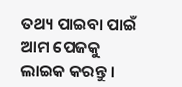ତଥ୍ୟ ପାଇବା ପାଇଁ ଆମ ପେଜକୁ ଲାଇକ କରନ୍ତୁ ।